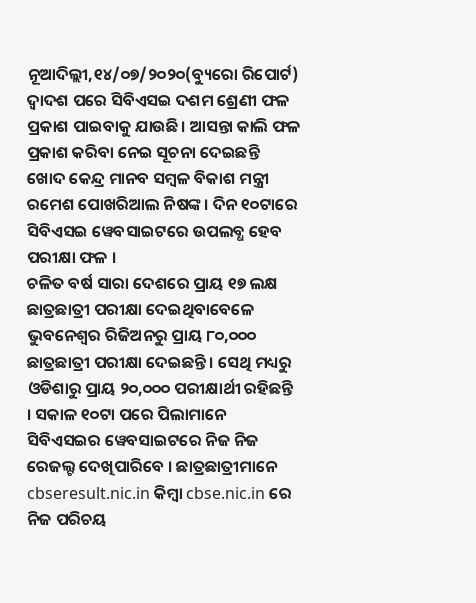ନୂଆଦିଲ୍ଲୀ,୧୪/୦୭/୨୦୨୦(ବ୍ୟୁରୋ ରିପୋର୍ଟ) ଦ୍ୱାଦଶ ପରେ ସିବିଏସଇ ଦଶମ ଶ୍ରେଣୀ ଫଳ ପ୍ରକାଶ ପାଇବାକୁ ଯାଉଛି। ଆସନ୍ତା କାଲି ଫଳ ପ୍ରକାଶ କରିବା ନେଇ ସୂଚନା ଦେଇଛନ୍ତି ଖୋଦ କେନ୍ଦ୍ର ମାନବ ସମ୍ବଳ ବିକାଶ ମନ୍ତ୍ରୀ ରମେଶ ପୋଖରିଆଲ ନିଷଙ୍କ। ଦିନ ୧୦ଟାରେ ସିବିଏସଇ ୱେବସାଇଟରେ ଉପଲବ୍ଧ ହେବ ପରୀକ୍ଷା ଫଳ ।
ଚଳିତ ବର୍ଷ ସାରା ଦେଶରେ ପ୍ରାୟ ୧୭ ଲକ୍ଷ ଛାତ୍ରଛାତ୍ରୀ ପରୀକ୍ଷା ଦେଇଥିବାବେଳେ ଭୁବନେଶ୍ବର ରିଜିଅନରୁ ପ୍ରାୟ ୮୦,୦୦୦ ଛାତ୍ରଛାତ୍ରୀ ପରୀକ୍ଷା ଦେଇଛନ୍ତି । ସେଥି ମଧ୍ୟରୁ ଓଡିଶାରୁ ପ୍ରାୟ ୨୦,୦୦୦ ପରୀକ୍ଷାର୍ଥୀ ରହିଛନ୍ତି । ସକାଳ ୧୦ଟା ପରେ ପିଲାମାନେ ସିବିଏସଇର ୱେବସାଇଟରେ ନିଜ ନିଜ ରେଜଲ୍ଟ ଦେଖିପାରିବେ । ଛାତ୍ରଛାତ୍ରୀମାନେ cbseresult.nic.in କିମ୍ବା cbse.nic.in ରେ ନିଜ ପରିଚୟ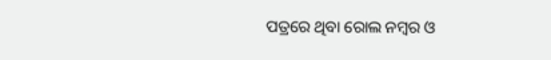ପତ୍ରରେ ଥିବା ରୋଲ ନମ୍ବର ଓ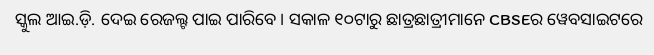ସ୍କୁଲ ଆଇ.ଡ଼ି. ଦେଇ ରେଜଲ୍ଟ ପାଇ ପାରିବେ। ସକାଳ ୧୦ଟାରୁ ଛାତ୍ରଛାତ୍ରୀମାନେ CBSEର ୱେବସାଇଟରେ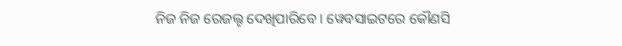ନିଜ ନିଜ ରେଜଲ୍ଟ ଦେଖିପାରିବେ । ୱେବସାଇଟରେ କୌଣସି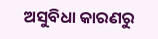ଅସୁବିଧା କାରଣରୁ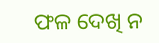ଫଳ ଦେଖି ନ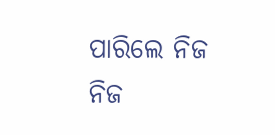ପାରିଲେ ନିଜ ନିଜ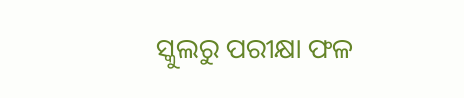ସ୍କୁଲରୁ ପରୀକ୍ଷା ଫଳ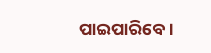ପାଇପାରିବେ ।